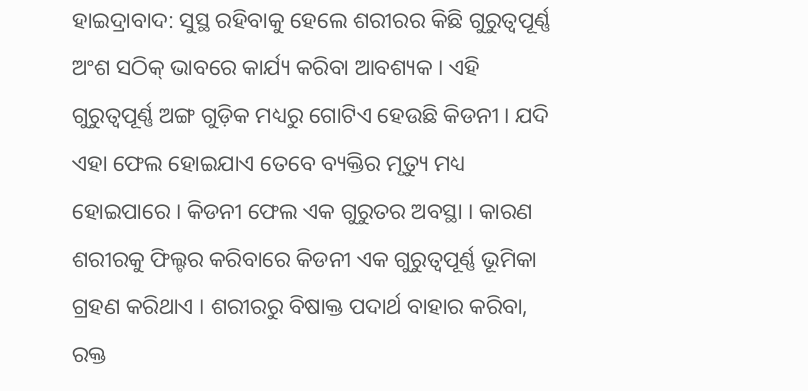ହାଇଦ୍ରାବାଦ: ସୁସ୍ଥ ରହିବାକୁ ହେଲେ ଶରୀରର କିଛି ଗୁରୁତ୍ୱପୂର୍ଣ୍ଣ ଅଂଶ ସଠିକ୍ ଭାବରେ କାର୍ଯ୍ୟ କରିବା ଆବଶ୍ୟକ । ଏହି ଗୁରୁତ୍ୱପୂର୍ଣ୍ଣ ଅଙ୍ଗ ଗୁଡ଼ିକ ମଧ୍ୟରୁ ଗୋଟିଏ ହେଉଛି କିଡନୀ । ଯଦି ଏହା ଫେଲ ହୋଇଯାଏ ତେବେ ବ୍ୟକ୍ତିର ମୃତ୍ୟୁ ମଧ୍ୟ ହୋଇପାରେ । କିଡନୀ ଫେଲ ଏକ ଗୁରୁତର ଅବସ୍ଥା । କାରଣ ଶରୀରକୁ ଫିଲ୍ଟର କରିବାରେ କିଡନୀ ଏକ ଗୁରୁତ୍ୱପୂର୍ଣ୍ଣ ଭୂମିକା ଗ୍ରହଣ କରିଥାଏ । ଶରୀରରୁ ବିଷାକ୍ତ ପଦାର୍ଥ ବାହାର କରିବା, ରକ୍ତ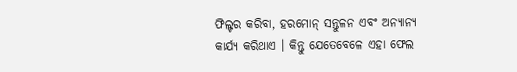ଫିଲ୍ଟର କରିବା, ହରମୋନ୍ ସନ୍ତୁଳନ ଏବଂ ଅନ୍ୟାନ୍ୟ କାର୍ଯ୍ୟ କରିଥାଏ । କିନ୍ତୁ ଯେତେବେଳେ ଏହା ଫେଲ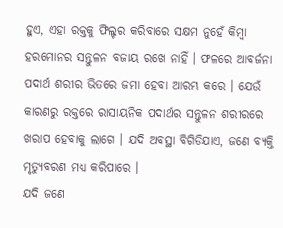ହୁଏ, ଏହା ରକ୍ତକୁ ଫିଲ୍ଟର କରିବାରେ ସକ୍ଷମ ନୁହେଁ କିମ୍ବା ହରମୋନର ସନ୍ତୁଳନ ବଜାୟ ରଖେ ନାହିଁ । ଫଳରେ ଆବର୍ଜନା ପଦାର୍ଥ ଶରୀର ଭିତରେ ଜମା ହେବା ଆରମ୍ଭ କରେ । ଯେଉଁ କାରଣରୁ ରକ୍ତରେ ରାସାୟନିକ ପଦାର୍ଥର ସନ୍ତୁଳନ ଶରୀରରେ ଖରାପ ହେବାକୁ ଲାଗେ । ଯଦି ଅବସ୍ଥା ବିଗିଡିଯାଏ, ଜଣେ ବ୍ୟକ୍ତି ମୃତ୍ୟୁବରଣ ମଧ୍ୟ କରିପାରେ ।
ଯଦି ଜଣେ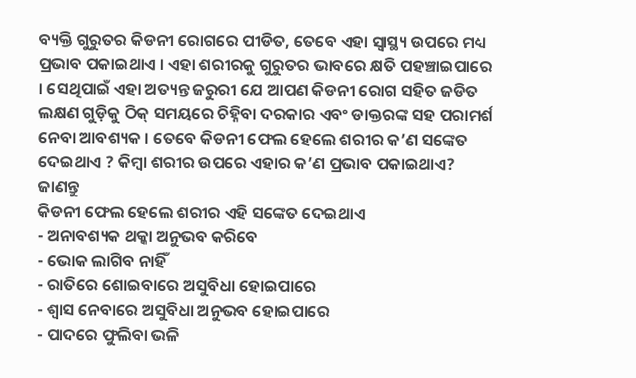ବ୍ୟକ୍ତି ଗୁରୁତର କିଡନୀ ରୋଗରେ ପୀଡିତ, ତେବେ ଏହା ସ୍ୱାସ୍ଥ୍ୟ ଉପରେ ମଧ୍ୟ ପ୍ରଭାବ ପକାଇଥାଏ । ଏହା ଶରୀରକୁ ଗୁରୁତର ଭାବରେ କ୍ଷତି ପହଞ୍ଚାଇପାରେ । ସେଥିପାଇଁ ଏହା ଅତ୍ୟନ୍ତ ଜରୁରୀ ଯେ ଆପଣ କିଡନୀ ରୋଗ ସହିତ ଜଡିତ ଲକ୍ଷଣ ଗୁଡ଼ିକୁ ଠିକ୍ ସମୟରେ ଚିହ୍ନିବା ଦରକାର ଏବଂ ଡାକ୍ତରଙ୍କ ସହ ପରାମର୍ଶ ନେବା ଆବଶ୍ୟକ । ତେବେ କିଡନୀ ଫେଲ ହେଲେ ଶରୀର କ’ଣ ସଙ୍କେତ ଦେଇଥାଏ ? କିମ୍ବା ଶରୀର ଉପରେ ଏହାର କ’ଣ ପ୍ରଭାବ ପକାଇଥାଏ? ଜାଣନ୍ତୁ
କିଡନୀ ଫେଲ ହେଲେ ଶରୀର ଏହି ସଙ୍କେତ ଦେଇଥାଏ
- ଅନାବଶ୍ୟକ ଥକ୍କା ଅନୁଭବ କରିବେ
- ଭୋକ ଲାଗିବ ନାହିଁ
- ରାତିରେ ଶୋଇବାରେ ଅସୁବିଧା ହୋଇପାରେ
- ଶ୍ୱାସ ନେବାରେ ଅସୁବିଧା ଅନୁଭବ ହୋଇପାରେ
- ପାଦରେ ଫୁଲିବା ଭଳି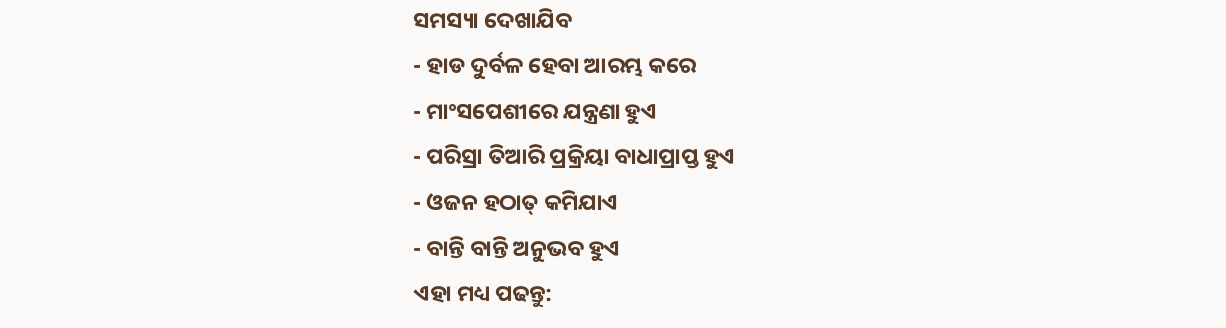ସମସ୍ୟା ଦେଖାଯିବ
- ହାଡ ଦୁର୍ବଳ ହେବା ଆରମ୍ଭ କରେ
- ମାଂସପେଶୀରେ ଯନ୍ତ୍ରଣା ହୁଏ
- ପରିସ୍ରା ତିଆରି ପ୍ରକ୍ରିୟା ବାଧାପ୍ରାପ୍ତ ହୁଏ
- ଓଜନ ହଠାତ୍ କମିଯାଏ
- ବାନ୍ତି ବାନ୍ତି ଅନୁଭବ ହୁଏ
ଏହା ମଧ୍ୟ ପଢନ୍ତୁ: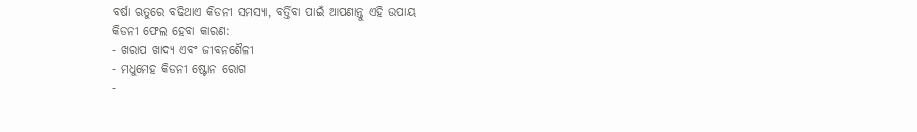ବର୍ଷା ଋତୁରେ ବଢିଥାଏ କିଡନୀ ସମସ୍ୟା, ବର୍ତ୍ତିବା ପାଇଁ ଆପଣାନ୍ତୁ ଏହି ଉପାୟ
କିଡନୀ ଫେଲ ହେବା କାରଣ:
- ଖରାପ ଖାଦ୍ୟ ଏବଂ ଜୀବନଶୈଳୀ
- ମଧୁମେହ କିଡନୀ ଷ୍ଟୋନ ରୋଗ
-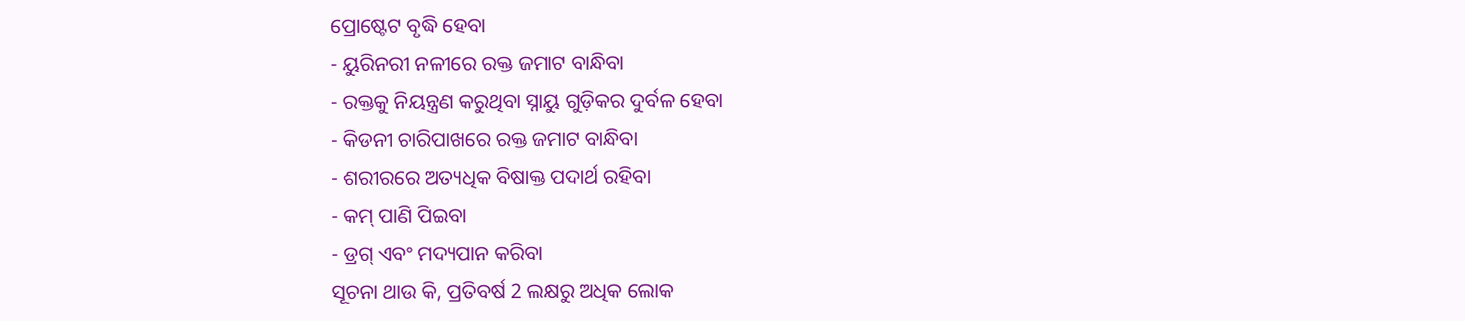ପ୍ରୋଷ୍ଟେଟ ବୃଦ୍ଧି ହେବା
- ୟୁରିନରୀ ନଳୀରେ ରକ୍ତ ଜମାଟ ବାନ୍ଧିବା
- ରକ୍ତକୁ ନିୟନ୍ତ୍ରଣ କରୁଥିବା ସ୍ନାୟୁ ଗୁଡ଼ିକର ଦୁର୍ବଳ ହେବା
- କିଡନୀ ଚାରିପାଖରେ ରକ୍ତ ଜମାଟ ବାନ୍ଧିବା
- ଶରୀରରେ ଅତ୍ୟଧିକ ବିଷାକ୍ତ ପଦାର୍ଥ ରହିବା
- କମ୍ ପାଣି ପିଇବା
- ଡ୍ରଗ୍ ଏବଂ ମଦ୍ୟପାନ କରିବା
ସୂଚନା ଥାଉ କି, ପ୍ରତିବର୍ଷ 2 ଲକ୍ଷରୁ ଅଧିକ ଲୋକ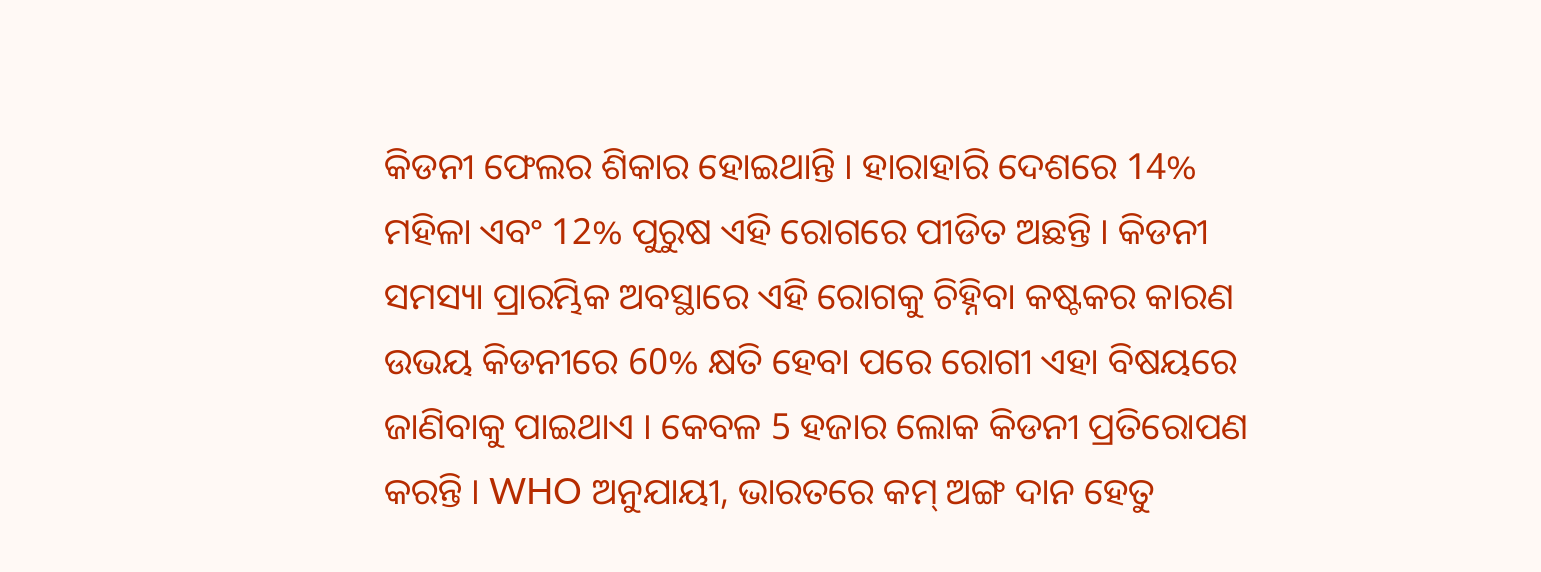କିଡନୀ ଫେଲର ଶିକାର ହୋଇଥାନ୍ତି । ହାରାହାରି ଦେଶରେ 14% ମହିଳା ଏବଂ 12% ପୁରୁଷ ଏହି ରୋଗରେ ପୀଡିତ ଅଛନ୍ତି । କିଡନୀ ସମସ୍ୟା ପ୍ରାରମ୍ଭିକ ଅବସ୍ଥାରେ ଏହି ରୋଗକୁ ଚିହ୍ନିବା କଷ୍ଟକର କାରଣ ଉଭୟ କିଡନୀରେ 60% କ୍ଷତି ହେବା ପରେ ରୋଗୀ ଏହା ବିଷୟରେ ଜାଣିବାକୁ ପାଇଥାଏ । କେବଳ 5 ହଜାର ଲୋକ କିଡନୀ ପ୍ରତିରୋପଣ କରନ୍ତି । WHO ଅନୁଯାୟୀ, ଭାରତରେ କମ୍ ଅଙ୍ଗ ଦାନ ହେତୁ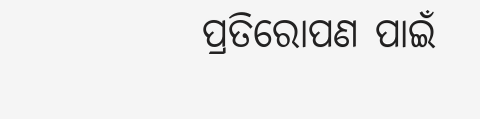ପ୍ରତିରୋପଣ ପାଇଁ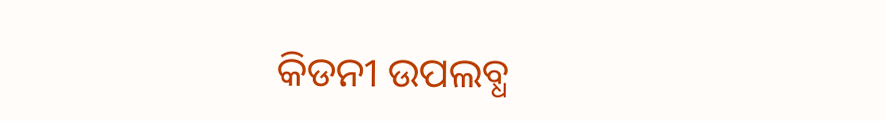କିଡନୀ ଉପଲବ୍ଧ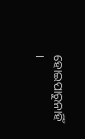ହୋଇପାରୁନାହିଁ ।